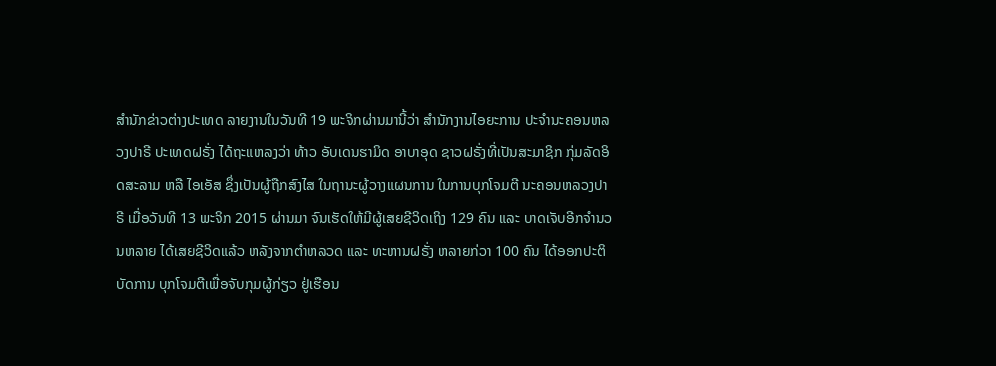ສຳນັກຂ່າວຕ່າງປະເທດ ລາຍງານໃນວັນທີ 19 ພະຈິກຜ່ານມານີ້ວ່າ ສຳນັກງານໄອຍະການ ປະຈຳນະຄອນຫລວງປາຣີ ປະເທດຝຣັ່ງ ໄດ້ຖະແຫລງວ່າ ທ້າວ ອັບເດນຮາມິດ ອາບາອຸດ ຊາວຝຣັ່ງທີ່ເປັນສະມາຊິກ ກຸ່ມລັດອິດສະລາມ ຫລື ໄອເອັສ ຊຶ່ງເປັນຜູ້ຖືກສົງໄສ ໃນຖານະຜູ້ວາງແຜນການ ໃນການບຸກໂຈມຕີ ນະຄອນຫລວງປາຣີ ເມື່ອວັນທີ 13 ພະຈິກ 2015 ຜ່ານມາ ຈົນເຮັດໃຫ້ມີຜູ້ເສຍຊີວິດເຖິງ 129 ຄົນ ແລະ ບາດເຈັບອີກຈຳນວນຫລາຍ ໄດ້ເສຍຊີວິດແລ້ວ ຫລັງຈາກຕຳຫລວດ ແລະ ທະຫານຝຣັ່ງ ຫລາຍກ່ວາ 100 ຄົນ ໄດ້ອອກປະຕິບັດການ ບຸກໂຈມຕີເພື່ອຈັບກຸມຜູ້ກ່ຽວ ຢູ່ເຮືອນ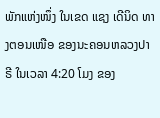ພັກແຫ່ງໜຶ່ງ ໃນເຂດ ແຊງ ເດີນິດ ທາງຕອນເໜືອ ຂອງນະຄອນຫລວງປາຣີ ໃນເວລາ 4:20 ໂມງ ຂອງ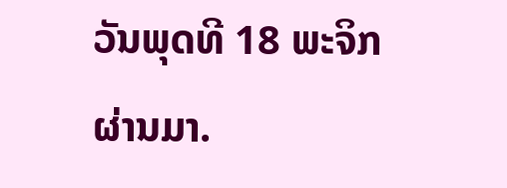ວັນພຸດທີ 18 ພະຈິກຜ່ານມາ.